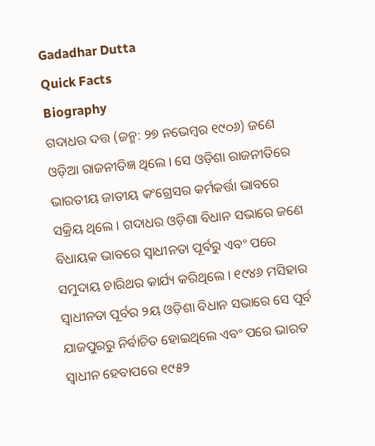Gadadhar Dutta
Quick Facts
Biography
ଗଦାଧର ଦତ୍ତ (ଜନ୍ମ: ୨୭ ନଭେମ୍ବର ୧୯୦୬) ଜଣେ ଓଡ଼ିଆ ରାଜନୀତିଜ୍ଞ ଥିଲେ । ସେ ଓଡ଼ିଶା ରାଜନୀତିରେ ଭାରତୀୟ ଜାତୀୟ କଂଗ୍ରେସର କର୍ମକର୍ତ୍ତା ଭାବରେ ସକ୍ରିୟ ଥିଲେ । ଗଦାଧର ଓଡ଼ିଶା ବିଧାନ ସଭାରେ ଜଣେ ବିଧାୟକ ଭାବରେ ସ୍ୱାଧୀନତା ପୂର୍ବରୁ ଏବଂ ପରେ ସମୁଦାୟ ଚାରିଥର କାର୍ଯ୍ୟ କରିଥିଲେ । ୧୯୪୬ ମସିହାର ସ୍ୱାଧୀନତା ପୂର୍ବର ୨ୟ ଓଡ଼ିଶା ବିଧାନ ସଭାରେ ସେ ପୂର୍ବ ଯାଜପୁରରୁ ନିର୍ବାଚିତ ହୋଇଥିଲେ ଏବଂ ପରେ ଭାରତ ସ୍ୱାଧୀନ ହେବାପରେ ୧୯୫୨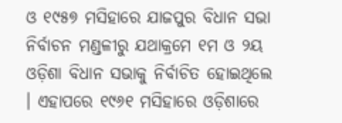ଓ ୧୯୫୭ ମସିହାରେ ଯାଜପୁର ବିଧାନ ସଭା ନିର୍ବାଚନ ମଣ୍ଡଳୀରୁ ଯଥାକ୍ରମେ ୧ମ ଓ ୨ୟ ଓଡ଼ିଶା ବିଧାନ ସଭାକୁ ନିର୍ବାଚିତ ହୋଇଥିଲେ । ଏହାପରେ ୧୯୬୧ ମସିହାରେ ଓଡ଼ିଶାରେ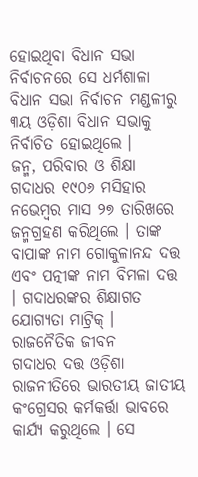ହୋଇଥିବା ବିଧାନ ସଭା ନିର୍ବାଚନରେ ସେ ଧର୍ମଶାଳା ବିଧାନ ସଭା ନିର୍ବାଚନ ମଣ୍ଡଳୀରୁ ୩ୟ ଓଡ଼ିଶା ବିଧାନ ସଭାକୁ ନିର୍ବାଚିତ ହୋଇଥିଲେ ।
ଜନ୍ମ, ପରିବାର ଓ ଶିକ୍ଷା
ଗଦାଧର ୧୯୦୬ ମସିହାର ନଭେମ୍ବର ମାସ ୨୭ ତାରିଖରେ ଜନ୍ମଗ୍ରହଣ କରିଥିଲେ । ତାଙ୍କ ବାପାଙ୍କ ନାମ ଗୋକୁଳାନନ୍ଦ ଦତ୍ତ ଏବଂ ପତ୍ନୀଙ୍କ ନାମ ବିମଳା ଦତ୍ତ । ଗଦାଧରଙ୍କର ଶିକ୍ଷାଗତ ଯୋଗ୍ୟତା ମାଟ୍ରିକ୍ ।
ରାଜନୈତିକ ଜୀବନ
ଗଦାଧର ଦତ୍ତ ଓଡ଼ିଶା ରାଜନୀତିରେ ଭାରତୀୟ ଜାତୀୟ କଂଗ୍ରେସର କର୍ମକର୍ତ୍ତା ଭାବରେ କାର୍ଯ୍ୟ କରୁଥିଲେ । ସେ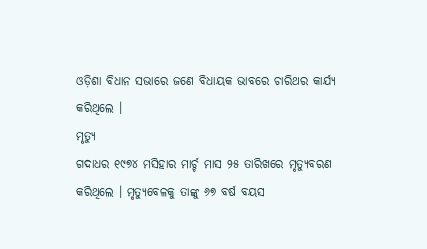ଓଡ଼ିଶା ବିଧାନ ସଭାରେ ଜଣେ ବିଧାୟକ ଭାବରେ ଚାରିଥର କାର୍ଯ୍ୟ କରିଥିଲେ ।
ମୃତ୍ୟୁ
ଗଦାଧର ୧୯୭୪ ମସିହାର ମାର୍ଚ୍ଚ ମାସ ୨୫ ତାରିଖରେ ମୃତ୍ୟୁବରଣ କରିଥିଲେ । ମୃତ୍ୟୁବେଳକୁ ତାଙ୍କୁ ୬୭ ବର୍ଷ ବୟସ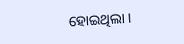ହୋଇଥିଲା ।